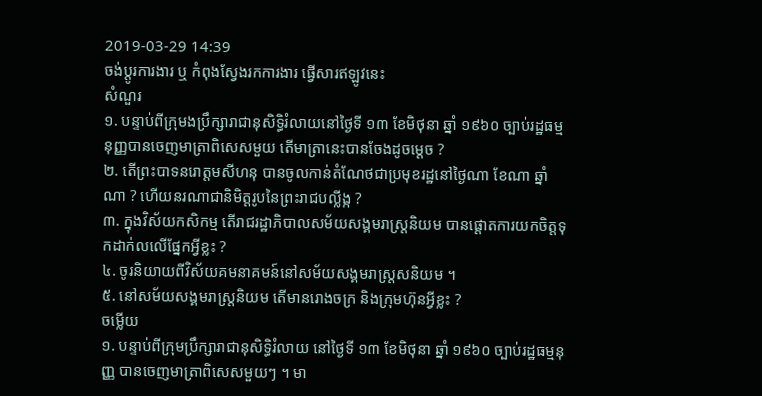2019-03-29 14:39
ចង់ប្តូរការងារ ឬ កំពុងស្វែងរកការងារ ផ្វើសារឥឡូវនេះ
សំណួរ
១. បន្ទាប់ពីក្រុមងប្រឹក្សារាជានុសិទ្ធិរំលាយនៅថ្ងៃទី ១៣ ខែមិថុនា ឆ្នាំ ១៩៦០ ច្បាប់រដ្ឋធម្មនុញ្ញបានចេញមាត្រាពិសេសមួយ តើមាត្រានេះបានចែងដូចម្ដេច ?
២. តើព្រះបាទនរោត្តមសីហនុ បានចូលកាន់តំណែថជាប្រមុខរដ្ឋនៅថ្ងៃណា ខែណា ឆ្នាំណា ? ហើយនរណាជានិមិត្តរូបនៃព្រះរាជបល្លីង្ក ?
៣. ក្នុងវិស័យកសិកម្ម តើរាជរដ្ឋាភិបាលសម័យសង្គមរាស្រ្ដនិយម បានផ្ដោតការយកចិត្តទុកដាក់លលើផ្នែកអ្វីខ្លះ ?
៤. ចូរនិយាយពីវិស័យគមនាគមន៍នៅសម័យសង្គមរាស្រ្ដសនិយម ។
៥. នៅសម័យសង្គមរាស្រ្ដនិយម តើមានរោងចក្រ និងក្រុមហ៊ុនអ្វីខ្លះ ?
ចម្លើយ
១. បន្ទាប់ពីក្រុមប្រឹក្សារាជានុសិទ្ធិរំលាយ នៅថ្ងៃទី ១៣ ខែមិថុនា ឆ្នាំ ១៩៦០ ច្បាប់រដ្ឋធម្មនុញ្ញ បានចេញមាត្រាពិសេសមួយៗ ។ មា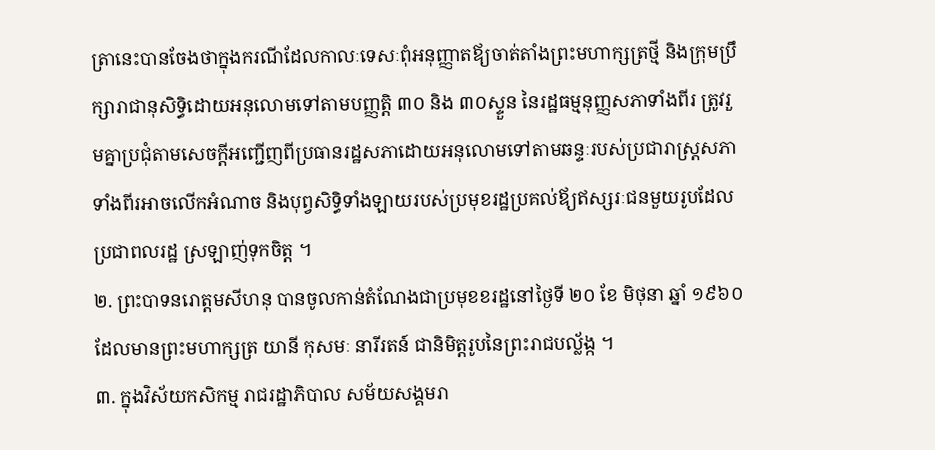ត្រានេះបានចែងថាក្នុងករណីដែលកាលៈទេសៈពុំអនុញ្ញាតឪ្យចាត់តាំងព្រះមហាក្សត្រថ្មី និងក្រុមប្រឹក្សារាជានុសិទ្ធិដោយអនុលោមទៅតាមបញ្ញត្តិ ៣០ និង ៣០ស្ទួន នៃរដ្ឋធម្មនុញ្ញសភាទាំងពីរ ត្រូវរួមគ្នាប្រជុំតាមសេចក្ដីអញ្ជើញពីប្រធានរដ្ឋសភាដោយអនុលោមទៅតាមឆន្ទៈរបស់ប្រជារាស្រ្ដសភាទាំងពីរអាចលើកអំណាច និងបុព្វសិទ្ធិទាំងឡាយរបស់ប្រមុខរដ្ឋប្រគល់ឪ្យឥស្សរៈជនមួយរូបដែលប្រជាពលរដ្ឋ ស្រឡាញ់ទុកចិត្ត ។
២. ព្រះបាទនរោត្តមសីហនុ បានចូលកាន់តំណែងជាប្រមុខខរដ្ឋនៅថ្ងៃទី ២០ ខែ មិថុនា ឆ្នាំ ១៩៦០ ដែលមានព្រះមហាក្សត្រ យានី កុសមៈ នារីរតន៍ ជានិមិត្តរូបនៃព្រះរាជបល្ល័ង្ក ។
៣. ក្នុងវិស័យកសិកម្ម រាជរដ្ឋាភិបាល សម័យសង្គមរា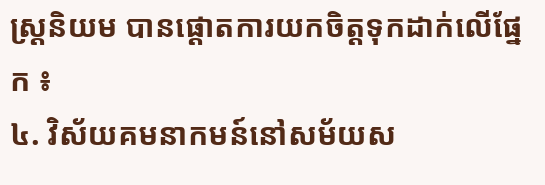ស្រ្ដនិយម បានផ្ដោតការយកចិត្តទុកដាក់លើផ្នែក ៖
៤. វិស័យគមនាកមន៍នៅសម័យស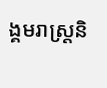ង្គមរាស្រ្ដនិ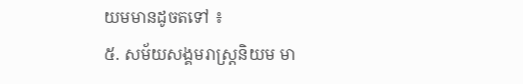យមមានដូចតទៅ ៖
៥. សម័យសង្គមរាស្រ្ដនិយម មា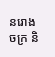នរោងចក្រ និ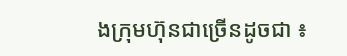ងក្រុមហ៊ុនជាច្រើនដូចជា ៖